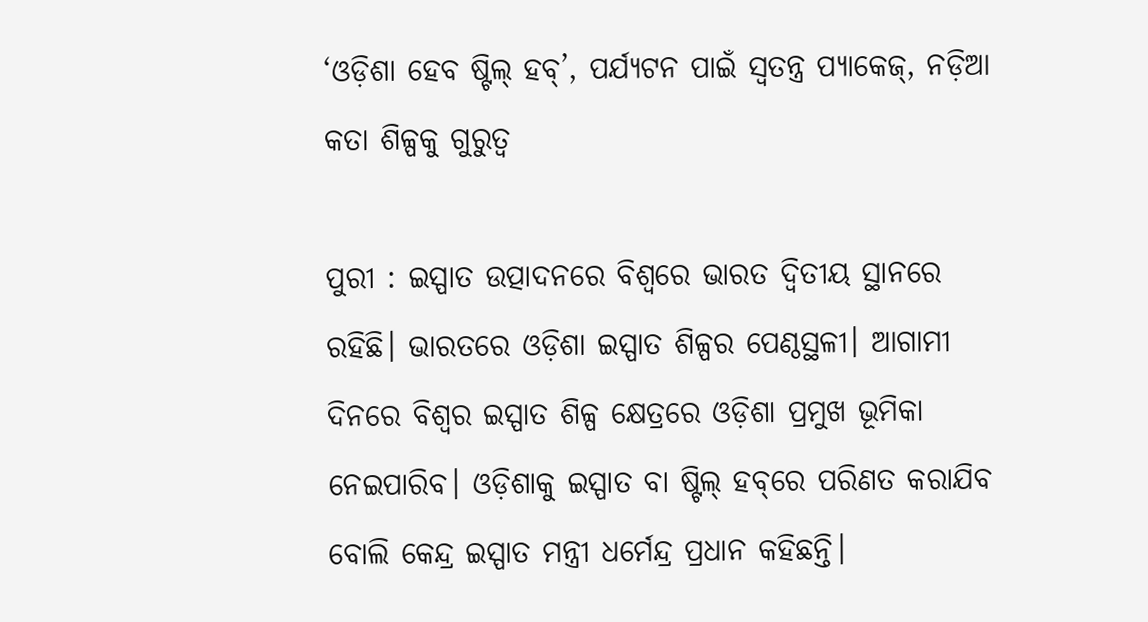‘ଓଡ଼ିଶା ହେବ ଷ୍ଟିଲ୍ ହବ୍’, ପର୍ଯ୍ୟଟନ ପାଇଁ ସ୍ବତନ୍ତ୍ର ପ୍ୟାକେଜ୍, ନଡ଼ିଆ କତା ଶିଳ୍ପକୁ ଗୁରୁତ୍ବ

ପୁରୀ : ଇସ୍ପାତ ଉତ୍ପାଦନରେ ବିଶ୍ବରେ ଭାରତ ଦ୍ବିତୀୟ ସ୍ଥାନରେ ରହିଛି। ଭାରତରେ ଓଡ଼ିଶା ଇସ୍ପାତ ଶିଳ୍ପର ପେଣ୍ଠସ୍ଥଳୀ। ଆଗାମୀ ଦିନରେ ବିଶ୍ବର ଇସ୍ପାତ ଶିଳ୍ପ କ୍ଷେତ୍ରରେ ଓଡ଼ିଶା ପ୍ରମୁଖ ଭୂମିକା ନେଇପାରିବ। ଓଡ଼ିଶାକୁ ଇସ୍ପାତ ବା ଷ୍ଟିଲ୍‌ ହବ୍‌ରେ ପରିଣତ କରାଯିବ ବୋଲି କେନ୍ଦ୍ର ଇସ୍ପାତ ମନ୍ତ୍ରୀ ଧର୍ମେନ୍ଦ୍ର ପ୍ରଧାନ କହିଛନ୍ତି।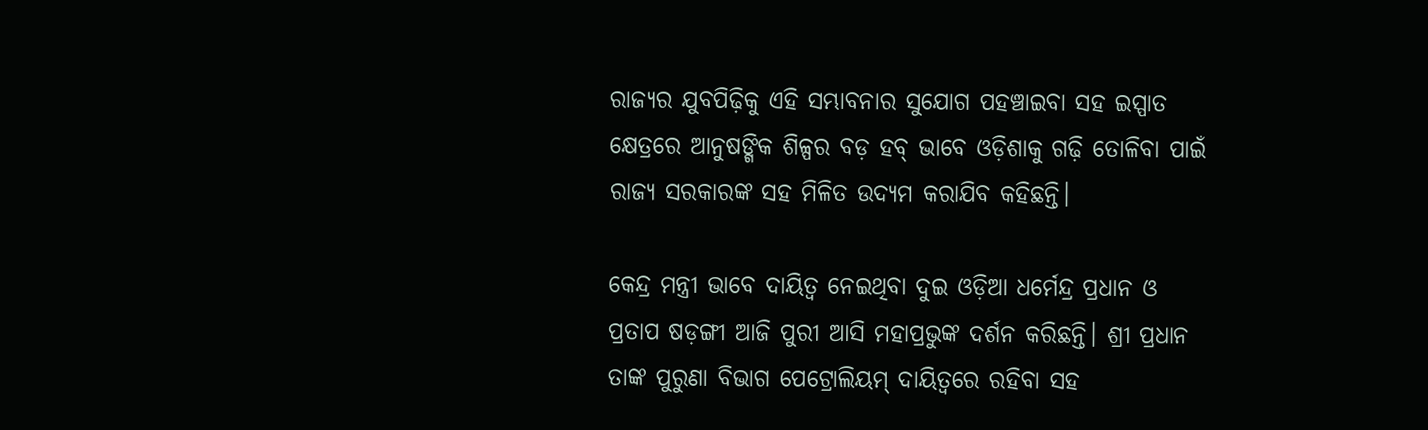ରାଜ୍ୟର ଯୁବପିଢ଼ିକୁ ଏହି ସମ୍ଭାବନାର ସୁଯୋଗ ପହଞ୍ଚାଇବା ସହ ଇସ୍ପାତ କ୍ଷେତ୍ରରେ ଆନୁଷଙ୍ଗିକ ଶିଳ୍ପର ବଡ଼ ହବ୍ ଭାବେ ଓଡ଼ିଶାକୁ ଗଢ଼ି ତୋଳିବା ପାଇଁ ରାଜ୍ୟ ସରକାରଙ୍କ ସହ ମିଳିତ ଉଦ୍ୟମ କରାଯିବ କହିଛନ୍ତି।

କେନ୍ଦ୍ର ମନ୍ତ୍ରୀ ଭାବେ ଦାୟିତ୍ବ ନେଇଥିବା ଦୁଇ ଓଡ଼ିଆ ଧର୍ମେନ୍ଦ୍ର ପ୍ରଧାନ ଓ ପ୍ରତାପ ଷଡ଼ଙ୍ଗୀ ଆଜି ପୁରୀ ଆସି ମହାପ୍ରଭୁଙ୍କ ଦର୍ଶନ କରିଛନ୍ତି। ଶ୍ରୀ ପ୍ରଧାନ ତାଙ୍କ ପୁରୁଣା ବିଭାଗ ପେଟ୍ରୋଲିୟମ୍ ଦାୟିତ୍ବରେ ରହିବା ସହ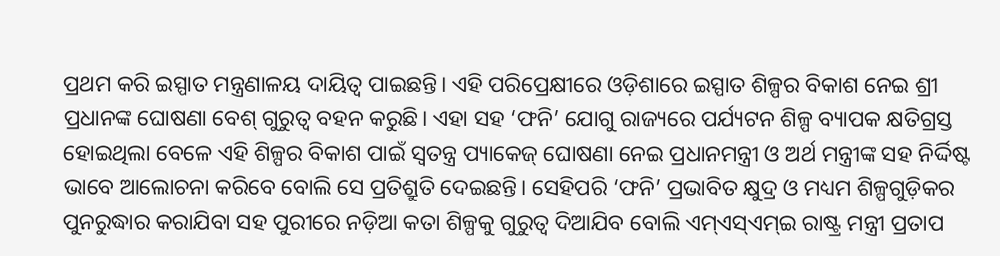ପ୍ରଥମ କରି ଇସ୍ପାତ ମନ୍ତ୍ରଣାଳୟ ଦାୟିତ୍ବ ପାଇଛନ୍ତି। ଏହି ପରିପ୍ରେକ୍ଷୀରେ ଓଡ଼ିଶାରେ ଇସ୍ପାତ ଶିଳ୍ପର ବିକାଶ ନେଇ ଶ୍ରୀ ପ୍ରଧାନଙ୍କ ଘୋଷଣା ବେଶ୍‌ ଗୁରୁତ୍ବ ବହନ କରୁଛି। ଏହା ସହ ‘ଫନି’ ଯୋଗୁ ରାଜ୍ୟରେ ପର୍ଯ୍ୟଟନ ଶିଳ୍ପ ବ୍ୟାପକ କ୍ଷତିଗ୍ରସ୍ତ ହୋଇଥିଲା ବେଳେ ଏହି ଶିଳ୍ପର ବିକାଶ ପାଇଁ ସ୍ବତନ୍ତ୍ର ପ୍ୟାକେଜ୍ ଘୋଷଣା ନେଇ ପ୍ରଧାନମନ୍ତ୍ରୀ ଓ ଅର୍ଥ ମନ୍ତ୍ରୀଙ୍କ ସହ ନିର୍ଦ୍ଦିଷ୍ଟ ଭାବେ ଆଲୋଚନା କରିବେ ବୋଲି ସେ ପ୍ରତିଶ୍ରୁତି ଦେଇଛନ୍ତି। ସେହିପରି ‘ଫନି’ ପ୍ରଭାବିତ କ୍ଷୁଦ୍ର ଓ ମଧ୍ୟମ ଶିଳ୍ପଗୁଡ଼ିକର ପୁନରୁଦ୍ଧାର କରାଯିବା ସହ ପୁରୀରେ ନଡ଼ିଆ କତା ଶିଳ୍ପକୁ ଗୁରୁତ୍ବ ଦିଆଯିବ ବୋଲି ଏମ୍‌ଏସ୍‌ଏମ୍‌ଇ ରାଷ୍ଟ୍ର ମନ୍ତ୍ରୀ ପ୍ରତାପ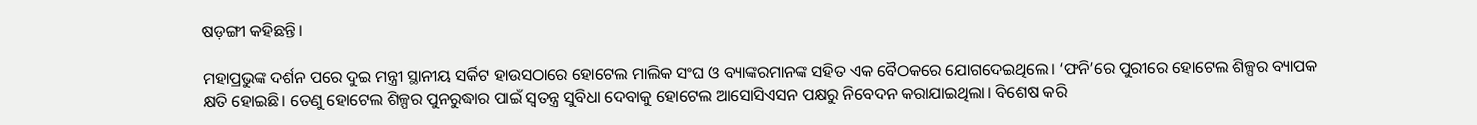ଷଡ଼ଙ୍ଗୀ କହିଛନ୍ତି।

ମହାପ୍ରଭୁଙ୍କ ଦର୍ଶନ ପରେ ଦୁଇ ମନ୍ତ୍ରୀ ସ୍ଥାନୀୟ ସର୍କିଟ ହାଉସଠାରେ ହୋଟେଲ ମାଲିକ ସଂଘ ଓ ବ୍ୟାଙ୍କରମା‌ନଙ୍କ ସହିତ ଏକ ବୈଠକରେ ଯୋଗଦେଇଥିଲେ। ‘ଫନି’ରେ ପୁରୀରେ ହୋଟେଲ ଶିଳ୍ପର ବ୍ୟାପକ କ୍ଷତି ହୋଇଛି। ତେଣୁ ହୋଟେଲ ଶିଳ୍ପର ପୁନରୁଦ୍ଧାର ପାଇଁ ସ୍ବତନ୍ତ୍ର ସୁବିଧା ଦେବାକୁ ହୋଟେଲ ଆସୋସିଏସନ ପକ୍ଷରୁ ନିବେଦନ କରାଯାଇଥିଲା। ବିଶେଷ କରି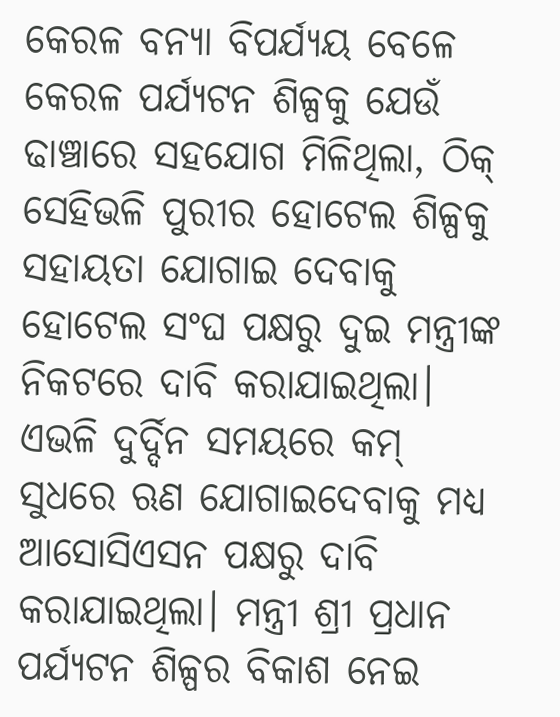କେରଳ ବନ୍ୟା ବିପର୍ଯ୍ୟୟ ବେଳେ କେରଳ ପର୍ଯ୍ୟଟନ ଶିଳ୍ପକୁ ଯେଉଁ ଢାଞ୍ଚାରେ ସହଯୋଗ ମିଳିଥିଲା, ଠିକ୍ ସେହିଭଳି ପୁରୀର ହୋଟେଲ ଶିଳ୍ପକୁ ସହାୟତା ‌ଯୋଗାଇ ଦେବାକୁ ହୋଟେଲ ସଂଘ ପକ୍ଷରୁ ଦୁଇ ମନ୍ତ୍ରୀଙ୍କ ନିକଟରେ ଦାବି କରାଯାଇଥିଲା। ଏଭଳି ଦୁର୍ଦ୍ଦିନ ସମୟରେ କମ୍‌ ସୁଧରେ ଋଣ ଯୋଗାଇଦେବାକୁ ମଧ୍ୟ ଆସୋସିଏସନ ପକ୍ଷରୁ ଦାବି କରାଯାଇଥିଲା। ମନ୍ତ୍ରୀ ଶ୍ରୀ ପ୍ରଧାନ ପର୍ଯ୍ୟଟନ ଶିଳ୍ପର ବିକାଶ ନେଇ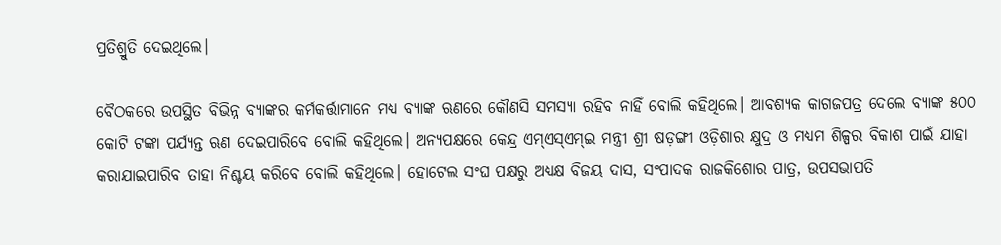ପ୍ରତିଶ୍ରୁତି ଦେଇଥିଲେ।

ବୈଠକରେ ଉପସ୍ଥିତ ବିଭିନ୍ନ ବ୍ୟାଙ୍କର କର୍ମକର୍ତ୍ତାମାନେ ମଧ୍ୟ ବ୍ୟାଙ୍କ ଋଣରେ କୌଣସି ସମସ୍ୟା ରହିବ ନାହିଁ ବୋଲି କହିଥିଲେ। ଆବଶ୍ୟକ କାଗଜପତ୍ର ଦେଲେ ବ୍ୟାଙ୍କ ୫୦୦ କୋଟି ଟଙ୍କା ପର୍ଯ୍ୟନ୍ତ ଋଣ ଦେଇପାରିବେ ବୋଲି କହିଥିଲେ। ଅନ୍ୟପକ୍ଷରେ କେନ୍ଦ୍ର ଏମ୍‌ଏସ୍ଏମ୍‌ଇ ମନ୍ତ୍ରୀ ଶ୍ରୀ ଷଡ଼ଙ୍ଗୀ ଓଡ଼ିଶାର କ୍ଷୁଦ୍ର ଓ ମଧ୍ୟମ ଶିଳ୍ପର ବିକାଶ ପାଇଁ ଯାହା କରାଯାଇପାରିବ ତାହା ନିଶ୍ଚୟ କରିବେ ‌ବୋଲି କହିଥିଲେ। ହୋ‌ଟେଲ ସଂଘ ପକ୍ଷରୁ ଅଧ୍ୟକ୍ଷ ବିଜୟ ଦାସ, ସଂପାଦକ ରାଜକିଶୋର ପାତ୍ର, ଉପସଭାପତି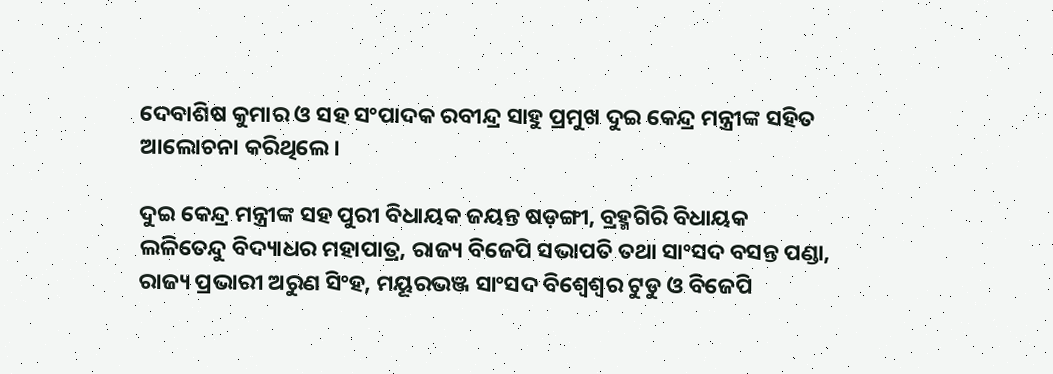ଦେବାଶିଷ କୁମାର ଓ ସହ ସଂପାଦକ ରବୀନ୍ଦ୍ର ସାହୁ ପ୍ରମୁଖ ଦୁଇ କେନ୍ଦ୍ର ମନ୍ତ୍ରୀଙ୍କ ସହିତ ଆଲୋଚନା କରିଥିଲେ। ‌

ଦୁଇ କେନ୍ଦ୍ର ମନ୍ତ୍ରୀଙ୍କ ସହ ପୁରୀ ବିଧାୟକ ଜୟନ୍ତ ଷଡ଼ଙ୍ଗୀ, ବ୍ରହ୍ମଗିରି ବିଧାୟକ ଲଳିତେନ୍ଦୁ ବିଦ୍ୟାଧର ମହାପାତ୍ର, ରାଜ୍ୟ ବିଜେପି ସଭାପତି ତଥା ସାଂସଦ ବସନ୍ତ ପଣ୍ଡା, ରାଜ୍ୟ ପ୍ରଭାରୀ ଅରୁଣ ସିଂହ, ମୟୂରଭଞ୍ଜ ସାଂସଦ ବିଶ୍ବେଶ୍ବର ଟୁଡୁ ଓ ବିଜେପି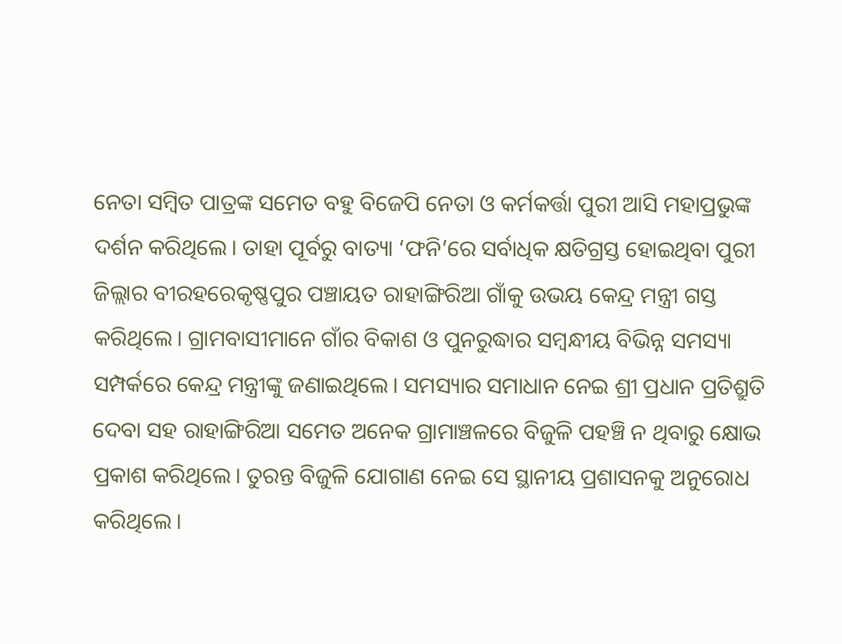ନେତା ସମ୍ବିତ ପାତ୍ରଙ୍କ ସମେତ ବହୁ ବିଜେପି ନେତା ଓ କର୍ମକର୍ତ୍ତା ପୁରୀ ଆସି ମହାପ୍ରଭୁଙ୍କ ଦର୍ଶନ କରିଥିଲେ। ତାହା ପୂର୍ବରୁ ବାତ୍ୟା ‘ଫନି’ରେ ସର୍ବାଧିକ କ୍ଷତିଗ୍ରସ୍ତ ହୋଇଥିବା ପୁରୀ ଜିଲ୍ଲାର ବୀରହରେକୃଷ୍ଣପୁର ପଞ୍ଚାୟତ ରାହାଙ୍ଗିରିଆ ଗାଁକୁ ଉଭୟ କେନ୍ଦ୍ର ମନ୍ତ୍ରୀ ଗସ୍ତ କରିଥିଲେ। ଗ୍ରାମବାସୀମାନେ ଗାଁର ବିକାଶ ଓ ପୁନରୁଦ୍ଧାର ସମ୍ବନ୍ଧୀୟ ବିଭିନ୍ନ ସମସ୍ୟା ସମ୍ପର୍କରେ କେନ୍ଦ୍ର ମନ୍ତ୍ରୀଙ୍କୁ ଜଣାଇଥିଲେ। ସମସ୍ୟାର ସମାଧାନ ନେଇ ଶ୍ରୀ ପ୍ରଧାନ ପ୍ରତିଶ୍ରୁତି ଦେବା ସହ ରାହାଙ୍ଗିରିଆ ସମେତ ଅନେକ ଗ୍ରାମାଞ୍ଚଳରେ ବିଜୁଳି ପହଞ୍ଚି ନ ଥିବାରୁ କ୍ଷୋଭ ପ୍ରକାଶ କରିଥିଲେ। ତୁରନ୍ତ ବିଜୁଳି ଯୋଗାଣ ନେଇ ସେ ସ୍ଥାନୀୟ ପ୍ରଶାସନକୁ ଅନୁରୋଧ କରିଥିଲେ।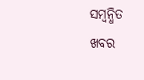ସମ୍ବନ୍ଧିତ ଖବର